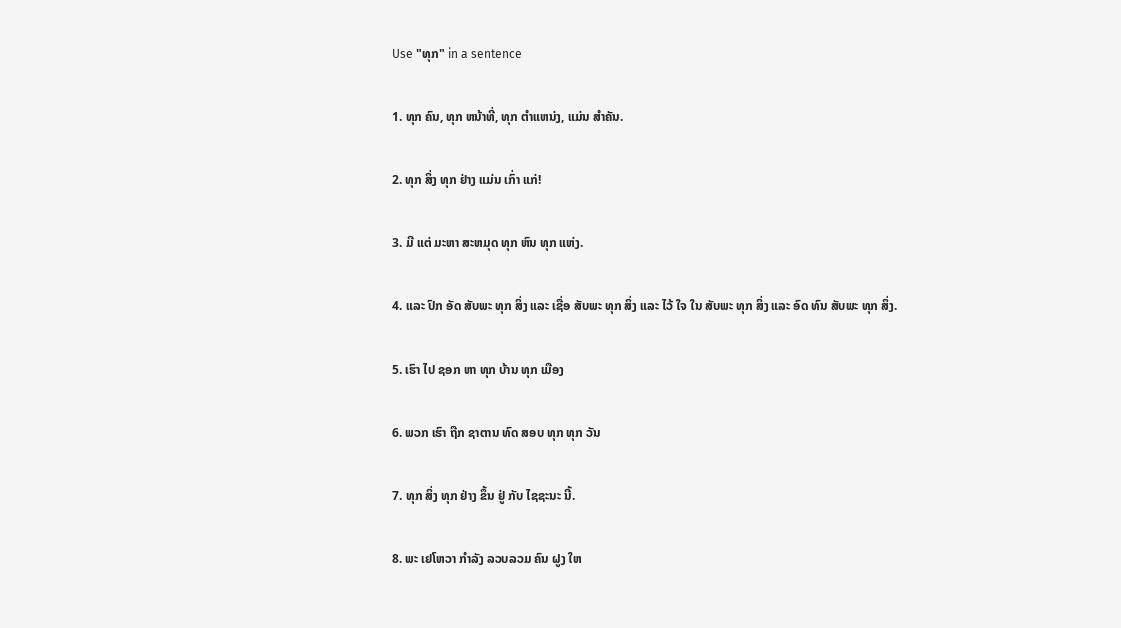Use "ທຸກ" in a sentence

1. ທຸກ ຄົນ, ທຸກ ຫນ້າທີ່, ທຸກ ຕໍາແຫນ່ງ, ແມ່ນ ສໍາຄັນ.

2. ທຸກ ສິ່ງ ທຸກ ຢ່າງ ແມ່ນ ເກົ່າ ແກ່!

3. ມີ ແຕ່ ມະຫາ ສະຫມຸດ ທຸກ ຫົນ ທຸກ ແຫ່ງ.

4. ແລະ ປົກ ອັດ ສັບພະ ທຸກ ສິ່ງ ແລະ ເຊື່ອ ສັບພະ ທຸກ ສິ່ງ ແລະ ໄວ້ ໃຈ ໃນ ສັບພະ ທຸກ ສິ່ງ ແລະ ອົດ ທົນ ສັບພະ ທຸກ ສິ່ງ.

5. ເຮົາ ໄປ ຊອກ ຫາ ທຸກ ບ້ານ ທຸກ ເມືອງ

6. ພວກ ເຮົາ ຖືກ ຊາຕານ ທົດ ສອບ ທຸກ ທຸກ ວັນ

7. ທຸກ ສິ່ງ ທຸກ ຢ່າງ ຂຶ້ນ ຢູ່ ກັບ ໄຊຊະນະ ນີ້.

8. ພະ ເຢໂຫວາ ກໍາລັງ ລວບລວມ ຄົນ ຝູງ ໃຫ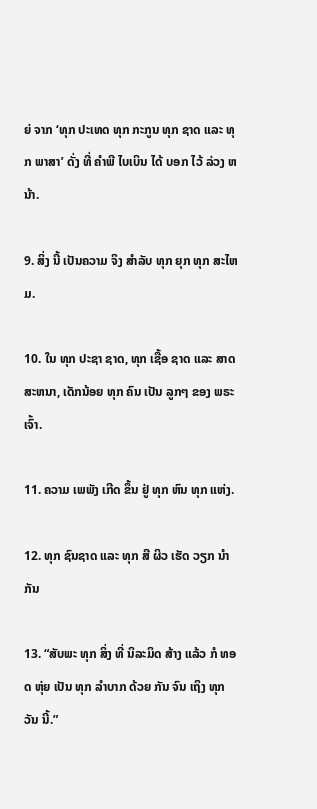ຍ່ ຈາກ ‘ທຸກ ປະເທດ ທຸກ ກະກູນ ທຸກ ຊາດ ແລະ ທຸກ ພາສາ’ ດັ່ງ ທີ່ ຄໍາພີ ໄບເບິນ ໄດ້ ບອກ ໄວ້ ລ່ວງ ຫນ້າ.

9. ສິ່ງ ນີ້ ເປັນຄວາມ ຈິງ ສໍາລັບ ທຸກ ຍຸກ ທຸກ ສະໄຫມ.

10. ໃນ ທຸກ ປະຊາ ຊາດ, ທຸກ ເຊື້ອ ຊາດ ແລະ ສາດສະຫນາ, ເດັກນ້ອຍ ທຸກ ຄົນ ເປັນ ລູກໆ ຂອງ ພຣະ ເຈົ້າ.

11. ຄວາມ ເພພັງ ເກີດ ຂຶ້ນ ຢູ່ ທຸກ ຫົນ ທຸກ ແຫ່ງ.

12. ທຸກ ຊົນຊາດ ແລະ ທຸກ ສີ ຜິວ ເຮັດ ວຽກ ນໍາ ກັນ

13. “ສັບພະ ທຸກ ສິ່ງ ທີ່ ນິລະມິດ ສ້າງ ແລ້ວ ກໍ ທອດ ຫຸ່ຍ ເປັນ ທຸກ ລໍາບາກ ດ້ວຍ ກັນ ຈົນ ເຖິງ ທຸກ ວັນ ນີ້.”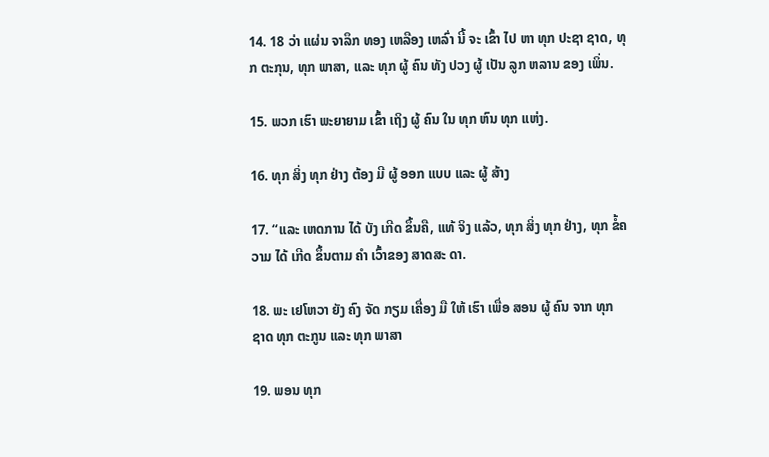14. 18 ວ່າ ແຜ່ນ ຈາລຶກ ທອງ ເຫລືອງ ເຫລົ່າ ນີ້ ຈະ ເຂົ້າ ໄປ ຫາ ທຸກ ປະຊາ ຊາດ, ທຸກ ຕະກຸນ, ທຸກ ພາສາ, ແລະ ທຸກ ຜູ້ ຄົນ ທັງ ປວງ ຜູ້ ເປັນ ລູກ ຫລານ ຂອງ ເພິ່ນ.

15. ພວກ ເຮົາ ພະຍາຍາມ ເຂົ້າ ເຖິງ ຜູ້ ຄົນ ໃນ ທຸກ ຫົນ ທຸກ ແຫ່ງ.

16. ທຸກ ສິ່ງ ທຸກ ຢ່າງ ຕ້ອງ ມີ ຜູ້ ອອກ ແບບ ແລະ ຜູ້ ສ້າງ

17. “ແລະ ເຫດການ ໄດ້ ບັງ ເກີດ ຂຶ້ນຄື, ແທ້ ຈິງ ແລ້ວ, ທຸກ ສິ່ງ ທຸກ ຢ່າງ, ທຸກ ຂໍ້ຄວາມ ໄດ້ ເກີດ ຂຶ້ນຕາມ ຄໍາ ເວົ້າຂອງ ສາດສະ ດາ.

18. ພະ ເຢໂຫວາ ຍັງ ຄົງ ຈັດ ກຽມ ເຄື່ອງ ມື ໃຫ້ ເຮົາ ເພື່ອ ສອນ ຜູ້ ຄົນ ຈາກ ທຸກ ຊາດ ທຸກ ຕະກູນ ແລະ ທຸກ ພາສາ

19. ພອນ ທຸກ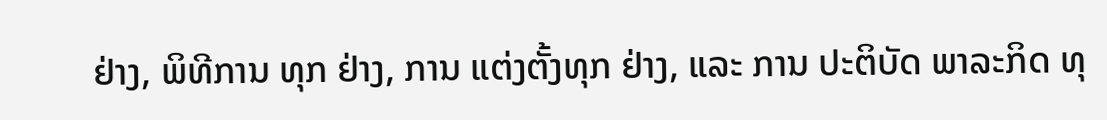ຢ່າງ, ພິທີການ ທຸກ ຢ່າງ, ການ ແຕ່ງຕັ້ງທຸກ ຢ່າງ, ແລະ ການ ປະຕິບັດ ພາລະກິດ ທຸ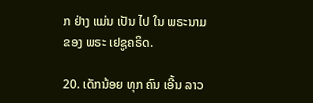ກ ຢ່າງ ແມ່ນ ເປັນ ໄປ ໃນ ພຣະນາມ ຂອງ ພຣະ ເຢຊູຄຣິດ.

20. ເດັກນ້ອຍ ທຸກ ຄົນ ເອີ້ນ ລາວ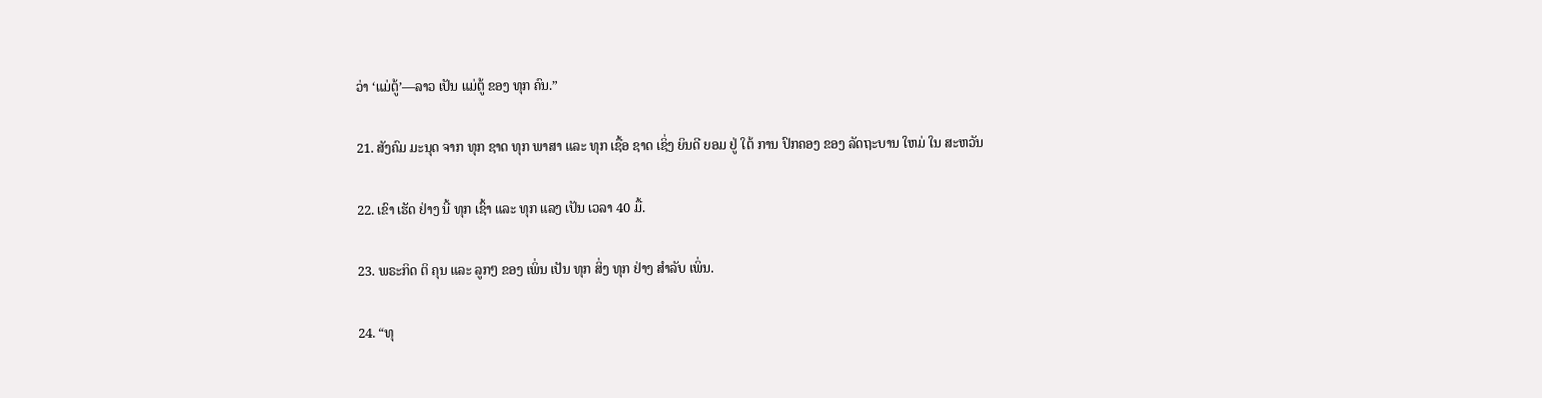ວ່າ ‘ແມ່ຕູ້’—ລາວ ເປັນ ແມ່ຕູ້ ຂອງ ທຸກ ຄົນ.”

21. ສັງຄົມ ມະນຸດ ຈາກ ທຸກ ຊາດ ທຸກ ພາສາ ແລະ ທຸກ ເຊື້ອ ຊາດ ເຊິ່ງ ຍິນດີ ຍອມ ຢູ່ ໃຕ້ ການ ປົກຄອງ ຂອງ ລັດຖະບານ ໃຫມ່ ໃນ ສະຫວັນ

22. ເຂົາ ເຮັດ ຢ່າງ ນີ້ ທຸກ ເຊົ້າ ແລະ ທຸກ ແລງ ເປັນ ເວລາ 40 ມື້.

23. ພຣະກິດ ຕິ ຄຸນ ແລະ ລູກໆ ຂອງ ເພິ່ນ ເປັນ ທຸກ ສິ່ງ ທຸກ ຢ່າງ ສໍາລັບ ເພິ່ນ.

24. “ທຸ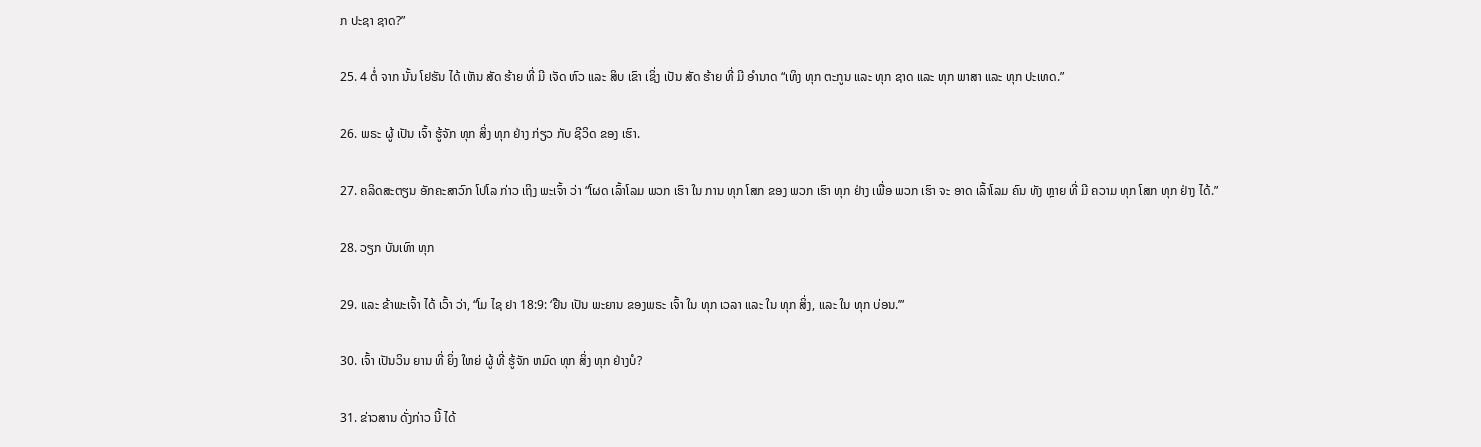ກ ປະຊາ ຊາດ?”

25. 4 ຕໍ່ ຈາກ ນັ້ນ ໂຢຮັນ ໄດ້ ເຫັນ ສັດ ຮ້າຍ ທີ່ ມີ ເຈັດ ຫົວ ແລະ ສິບ ເຂົາ ເຊິ່ງ ເປັນ ສັດ ຮ້າຍ ທີ່ ມີ ອໍານາດ “ເທິງ ທຸກ ຕະກູນ ແລະ ທຸກ ຊາດ ແລະ ທຸກ ພາສາ ແລະ ທຸກ ປະເທດ.”

26. ພຣະ ຜູ້ ເປັນ ເຈົ້າ ຮູ້ຈັກ ທຸກ ສິ່ງ ທຸກ ຢ່າງ ກ່ຽວ ກັບ ຊີວິດ ຂອງ ເຮົາ.

27. ຄລິດສະຕຽນ ອັກຄະສາວົກ ໂປໂລ ກ່າວ ເຖິງ ພະເຈົ້າ ວ່າ “ໂຜດ ເລົ້າໂລມ ພວກ ເຮົາ ໃນ ການ ທຸກ ໂສກ ຂອງ ພວກ ເຮົາ ທຸກ ຢ່າງ ເພື່ອ ພວກ ເຮົາ ຈະ ອາດ ເລົ້າໂລມ ຄົນ ທັງ ຫຼາຍ ທີ່ ມີ ຄວາມ ທຸກ ໂສກ ທຸກ ຢ່າງ ໄດ້.”

28. ວຽກ ບັນເທົາ ທຸກ

29. ແລະ ຂ້າພະເຈົ້າ ໄດ້ ເວົ້າ ວ່າ, “ໂມ ໄຊ ຢາ 18:9: ‘ຢືນ ເປັນ ພະຍານ ຂອງພຣະ ເຈົ້າ ໃນ ທຸກ ເວລາ ແລະ ໃນ ທຸກ ສິ່ງ, ແລະ ໃນ ທຸກ ບ່ອນ.’”

30. ເຈົ້າ ເປັນວິນ ຍານ ທີ່ ຍິ່ງ ໃຫຍ່ ຜູ້ ທີ່ ຮູ້ຈັກ ຫມົດ ທຸກ ສິ່ງ ທຸກ ຢ່າງບໍ?

31. ຂ່າວສານ ດັ່ງກ່າວ ນີ້ ໄດ້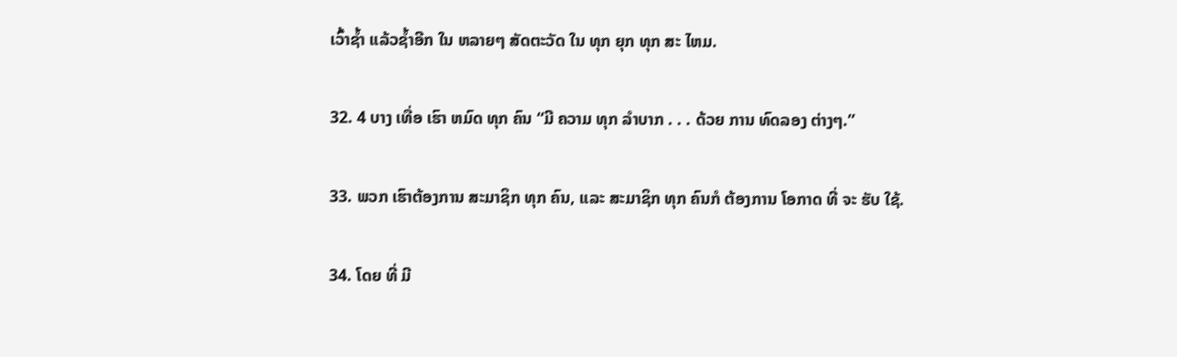ເວົ້າຊ້ຳ ແລ້ວຊ້ຳອີກ ໃນ ຫລາຍໆ ສັດຕະວັດ ໃນ ທຸກ ຍຸກ ທຸກ ສະ ໄຫມ.

32. 4 ບາງ ເທື່ອ ເຮົາ ຫມົດ ທຸກ ຄົນ “ມີ ຄວາມ ທຸກ ລໍາບາກ . . . ດ້ວຍ ການ ທົດລອງ ຕ່າງໆ.”

33. ພວກ ເຮົາຕ້ອງການ ສະມາຊິກ ທຸກ ຄົນ, ແລະ ສະມາຊິກ ທຸກ ຄົນກໍ ຕ້ອງການ ໂອກາດ ທີ່ ຈະ ຮັບ ໃຊ້.

34. ໂດຍ ທີ່ ມີ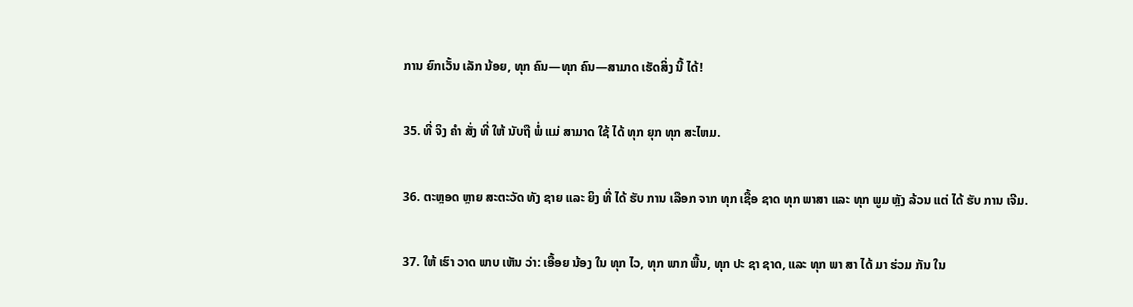ການ ຍົກເວັ້ນ ເລັກ ນ້ອຍ, ທຸກ ຄົນ—ທຸກ ຄົນ—ສາມາດ ເຮັດສິ່ງ ນີ້ ໄດ້!

35. ທີ່ ຈິງ ຄໍາ ສັ່ງ ທີ່ ໃຫ້ ນັບຖື ພໍ່ ແມ່ ສາມາດ ໃຊ້ ໄດ້ ທຸກ ຍຸກ ທຸກ ສະໄຫມ.

36. ຕະຫຼອດ ຫຼາຍ ສະຕະວັດ ທັງ ຊາຍ ແລະ ຍິງ ທີ່ ໄດ້ ຮັບ ການ ເລືອກ ຈາກ ທຸກ ເຊື້ອ ຊາດ ທຸກ ພາສາ ແລະ ທຸກ ພູມ ຫຼັງ ລ້ວນ ແຕ່ ໄດ້ ຮັບ ການ ເຈີມ.

37. ໃຫ້ ເຮົາ ວາດ ພາບ ເຫັນ ວ່າ: ເອື້ອຍ ນ້ອງ ໃນ ທຸກ ໄວ, ທຸກ ພາກ ພື້ນ, ທຸກ ປະ ຊາ ຊາດ, ແລະ ທຸກ ພາ ສາ ໄດ້ ມາ ຮ່ວມ ກັນ ໃນ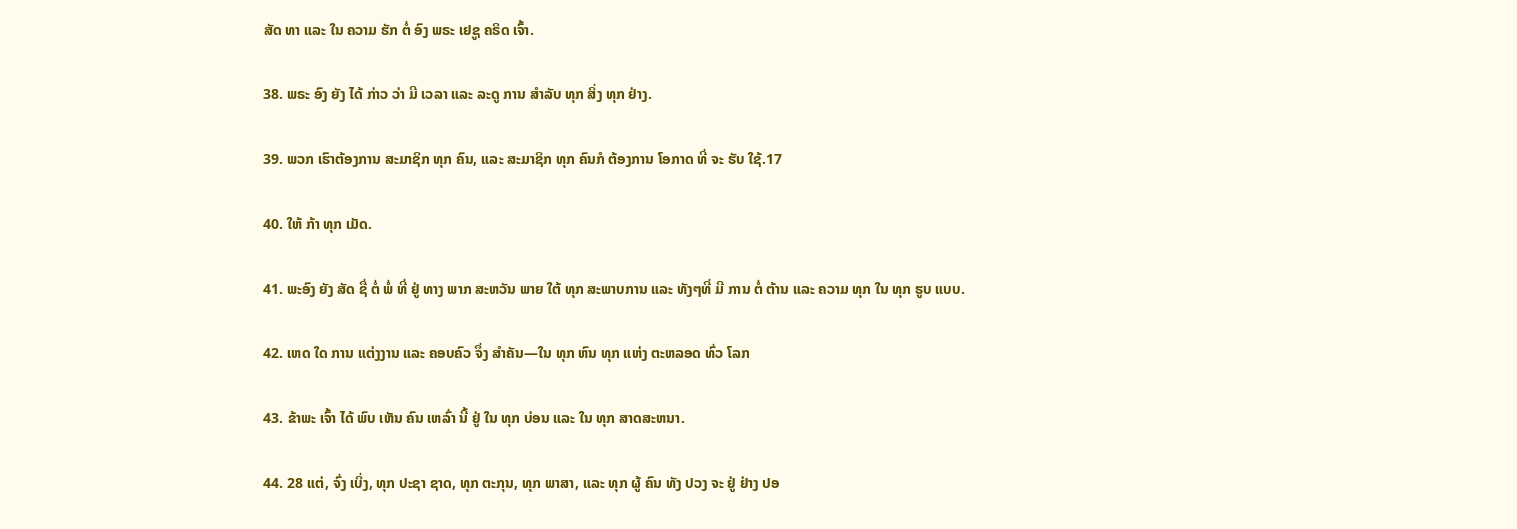ສັດ ທາ ແລະ ໃນ ຄວາມ ຮັກ ຕໍ່ ອົງ ພຣະ ເຢຊູ ຄຣິດ ເຈົ້າ.

38. ພຣະ ອົງ ຍັງ ໄດ້ ກ່າວ ວ່າ ມີ ເວລາ ແລະ ລະດູ ການ ສໍາລັບ ທຸກ ສິ່ງ ທຸກ ຢ່າງ.

39. ພວກ ເຮົາຕ້ອງການ ສະມາຊິກ ທຸກ ຄົນ, ແລະ ສະມາຊິກ ທຸກ ຄົນກໍ ຕ້ອງການ ໂອກາດ ທີ່ ຈະ ຮັບ ໃຊ້.17

40. ໃຫ້ ກ້າ ທຸກ ເມັດ.

41. ພະອົງ ຍັງ ສັດ ຊື່ ຕໍ່ ພໍ່ ທີ່ ຢູ່ ທາງ ພາກ ສະຫວັນ ພາຍ ໃຕ້ ທຸກ ສະພາບການ ແລະ ທັງໆທີ່ ມີ ການ ຕໍ່ ຕ້ານ ແລະ ຄວາມ ທຸກ ໃນ ທຸກ ຮູບ ແບບ.

42. ເຫດ ໃດ ການ ແຕ່ງງານ ແລະ ຄອບຄົວ ຈຶ່ງ ສໍາຄັນ—ໃນ ທຸກ ຫົນ ທຸກ ແຫ່ງ ຕະຫລອດ ທົ່ວ ໂລກ

43. ຂ້າພະ ເຈົ້າ ໄດ້ ພົບ ເຫັນ ຄົນ ເຫລົ່າ ນີ້ ຢູ່ ໃນ ທຸກ ບ່ອນ ແລະ ໃນ ທຸກ ສາດສະຫນາ.

44. 28 ແຕ່, ຈົ່ງ ເບິ່ງ, ທຸກ ປະຊາ ຊາດ, ທຸກ ຕະກຸນ, ທຸກ ພາສາ, ແລະ ທຸກ ຜູ້ ຄົນ ທັງ ປວງ ຈະ ຢູ່ ຢ່າງ ປອ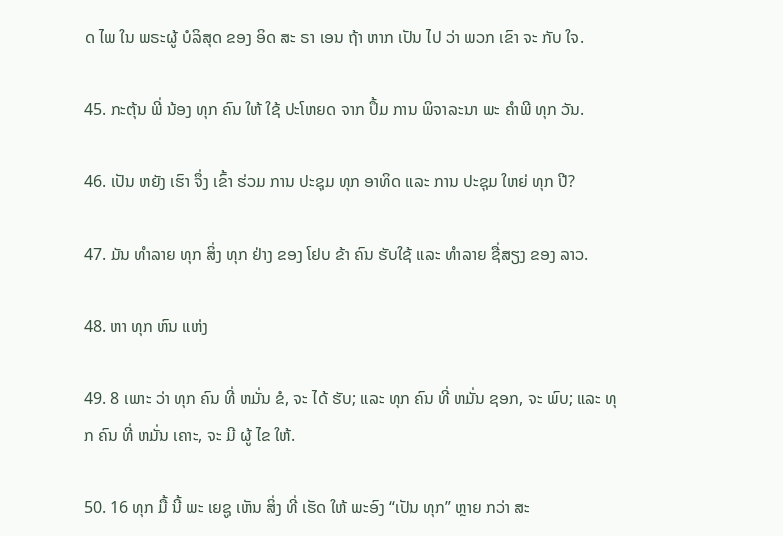ດ ໄພ ໃນ ພຣະຜູ້ ບໍລິສຸດ ຂອງ ອິດ ສະ ຣາ ເອນ ຖ້າ ຫາກ ເປັນ ໄປ ວ່າ ພວກ ເຂົາ ຈະ ກັບ ໃຈ.

45. ກະຕຸ້ນ ພີ່ ນ້ອງ ທຸກ ຄົນ ໃຫ້ ໃຊ້ ປະໂຫຍດ ຈາກ ປຶ້ມ ການ ພິຈາລະນາ ພະ ຄໍາພີ ທຸກ ວັນ.

46. ເປັນ ຫຍັງ ເຮົາ ຈຶ່ງ ເຂົ້າ ຮ່ວມ ການ ປະຊຸມ ທຸກ ອາທິດ ແລະ ການ ປະຊຸມ ໃຫຍ່ ທຸກ ປີ?

47. ມັນ ທໍາລາຍ ທຸກ ສິ່ງ ທຸກ ຢ່າງ ຂອງ ໂຢບ ຂ້າ ຄົນ ຮັບໃຊ້ ແລະ ທໍາລາຍ ຊື່ສຽງ ຂອງ ລາວ.

48. ຫາ ທຸກ ຫົນ ແຫ່ງ

49. 8 ເພາະ ວ່າ ທຸກ ຄົນ ທີ່ ຫມັ່ນ ຂໍ, ຈະ ໄດ້ ຮັບ; ແລະ ທຸກ ຄົນ ທີ່ ຫມັ່ນ ຊອກ, ຈະ ພົບ; ແລະ ທຸກ ຄົນ ທີ່ ຫມັ່ນ ເຄາະ, ຈະ ມີ ຜູ້ ໄຂ ໃຫ້.

50. 16 ທຸກ ມື້ ນີ້ ພະ ເຍຊູ ເຫັນ ສິ່ງ ທີ່ ເຮັດ ໃຫ້ ພະອົງ “ເປັນ ທຸກ” ຫຼາຍ ກວ່າ ສະ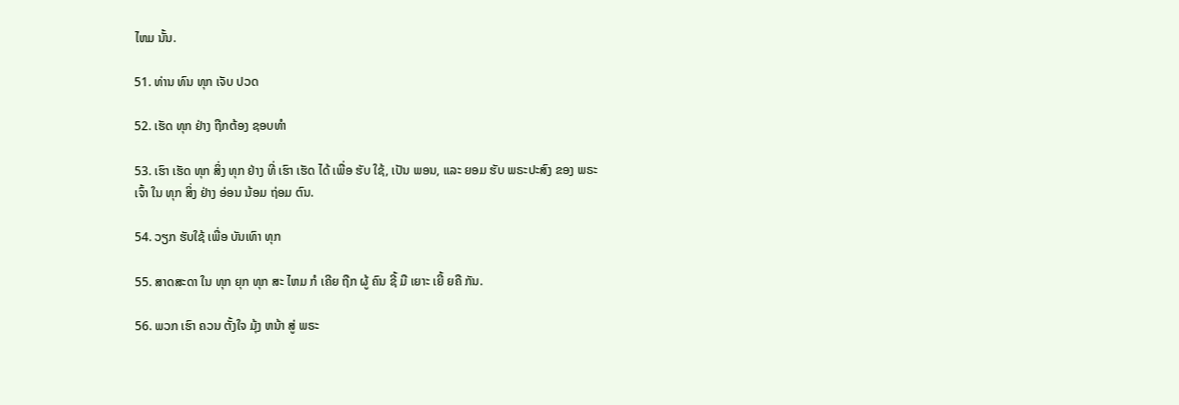ໄຫມ ນັ້ນ.

51. ທ່ານ ທົນ ທຸກ ເຈັບ ປວດ

52. ເຮັດ ທຸກ ຢ່າງ ຖືກຕ້ອງ ຊອບທໍາ

53. ເຮົາ ເຮັດ ທຸກ ສິ່ງ ທຸກ ຢ່າງ ທີ່ ເຮົາ ເຮັດ ໄດ້ ເພື່ອ ຮັບ ໃຊ້, ເປັນ ພອນ, ແລະ ຍອມ ຮັບ ພຣະປະສົງ ຂອງ ພຣະ ເຈົ້າ ໃນ ທຸກ ສິ່ງ ຢ່າງ ອ່ອນ ນ້ອມ ຖ່ອມ ຕົນ.

54. ວຽກ ຮັບໃຊ້ ເພື່ອ ບັນເທົາ ທຸກ

55. ສາດສະດາ ໃນ ທຸກ ຍຸກ ທຸກ ສະ ໄຫມ ກໍ ເຄີຍ ຖືກ ຜູ້ ຄົນ ຊີ້ ມື ເຍາະ ເຍີ້ ຍຄື ກັນ.

56. ພວກ ເຮົາ ຄວນ ຕັ້ງໃຈ ມຸ້ງ ຫນ້າ ສູ່ ພຣະ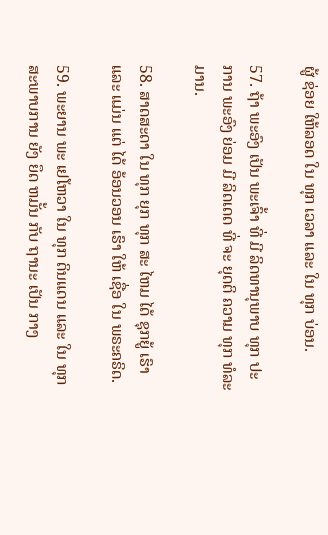ຜູ້ ຊ່ອຍ ໃຫ້ລອດ ໃນ ທຸກ ເວລາ ແລະ ໃນ ທຸກ ບ່ອນ.

57. ຖ້າ ພະອົງ ເປັນ ພະເຈົ້າ ທີ່ ມີ ລິດທານຸພາບ ທຸກ ປະການ ພະອົງ ຍ່ອມ ມີ ລິດເດດ ທີ່ ຈະ ຍຸດຕິ ຄວາມ ທຸກ ທໍລະມານ.

58. ສາດສະດາ ໃນ ທຸກ ຍຸກ ທຸກ ສະ ໄຫມ ໄດ້ ຊຸກຍູ້ ເຮົາ ແລະ ແມ່ນ ແຕ່ ໄດ້ ອ້ອນວອນ ເຮົາ ໃຫ້ ເຊື່ອ ໃນ ພຣະຄຣິດ.

59. ພະຍານ ພະ ເຢໂຫວາ ໃນ ທຸກ ດິນແດນ ແລະ ໃນ ທຸກ ສະພາບການ ຍັງ ຍຶດ ຫມັ້ນ ກັບ ຖານະ ເປັນ ກາງ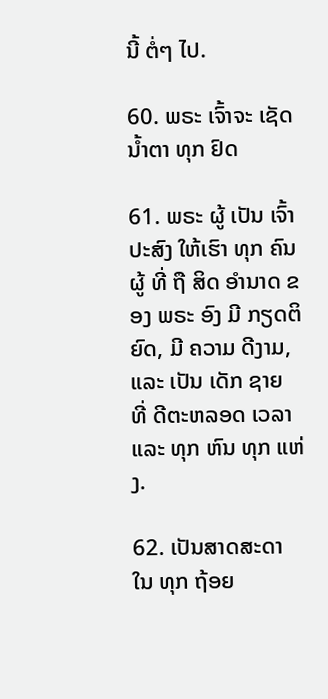ນີ້ ຕໍ່ໆ ໄປ.

60. ພຣະ ເຈົ້າຈະ ເຊັດ ນ້ຳຕາ ທຸກ ຢົດ

61. ພຣະ ຜູ້ ເປັນ ເຈົ້າ ປະສົງ ໃຫ້ເຮົາ ທຸກ ຄົນ ຜູ້ ທີ່ ຖື ສິດ ອໍານາດ ຂອງ ພຣະ ອົງ ມີ ກຽດຕິຍົດ, ມີ ຄວາມ ດີງາມ, ແລະ ເປັນ ເດັກ ຊາຍ ທີ່ ດີຕະຫລອດ ເວລາ ແລະ ທຸກ ຫົນ ທຸກ ແຫ່ງ.

62. ເປັນສາດສະດາ ໃນ ທຸກ ຖ້ອຍ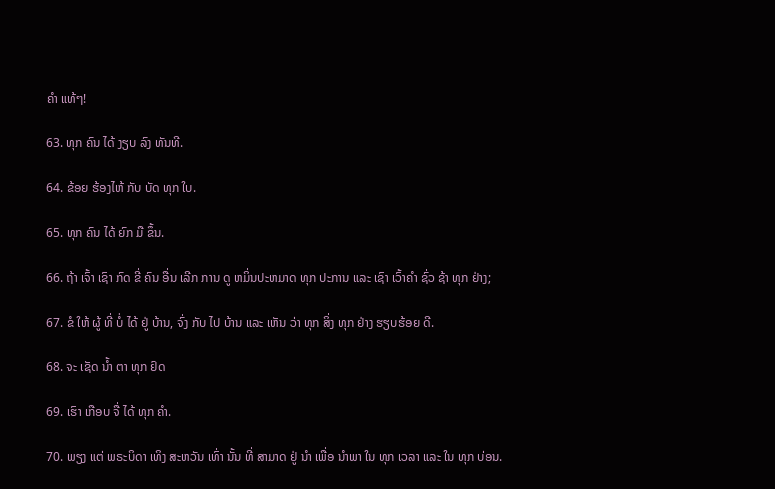ຄໍາ ແທ້ໆ!

63. ທຸກ ຄົນ ໄດ້ ງຽບ ລົງ ທັນທີ.

64. ຂ້ອຍ ຮ້ອງໄຫ້ ກັບ ບັດ ທຸກ ໃບ.

65. ທຸກ ຄົນ ໄດ້ ຍົກ ມື ຂຶ້ນ.

66. ຖ້າ ເຈົ້າ ເຊົາ ກົດ ຂີ່ ຄົນ ອື່ນ ເລີກ ການ ດູ ຫມິ່ນປະຫມາດ ທຸກ ປະການ ແລະ ເຊົາ ເວົ້າຄໍາ ຊົ່ວ ຊ້າ ທຸກ ຢ່າງ;

67. ຂໍ ໃຫ້ ຜູ້ ທີ່ ບໍ່ ໄດ້ ຢູ່ ບ້ານ, ຈົ່ງ ກັບ ໄປ ບ້ານ ແລະ ເຫັນ ວ່າ ທຸກ ສິ່ງ ທຸກ ຢ່າງ ຮຽບຮ້ອຍ ດີ.

68. ຈະ ເຊັດ ນໍ້າ ຕາ ທຸກ ຢົດ

69. ເຮົາ ເກືອບ ຈື່ ໄດ້ ທຸກ ຄໍາ.

70. ພຽງ ແຕ່ ພຣະບິດາ ເທິງ ສະຫວັນ ເທົ່າ ນັ້ນ ທີ່ ສາມາດ ຢູ່ ນໍາ ເພື່ອ ນໍາພາ ໃນ ທຸກ ເວລາ ແລະ ໃນ ທຸກ ບ່ອນ.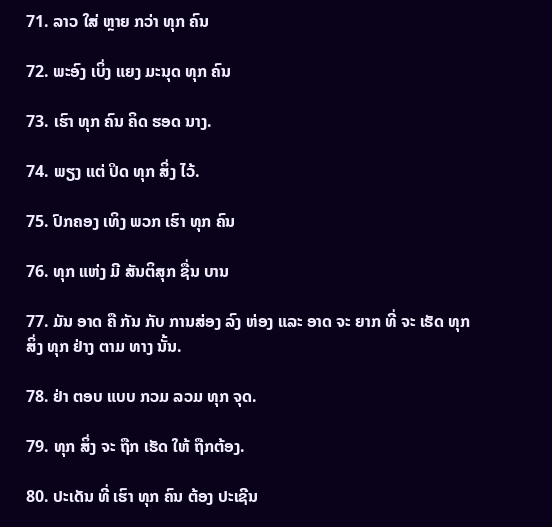71. ລາວ ໃສ່ ຫຼາຍ ກວ່າ ທຸກ ຄົນ

72. ພະອົງ ເບິ່ງ ແຍງ ມະນຸດ ທຸກ ຄົນ

73. ເຮົາ ທຸກ ຄົນ ຄິດ ຮອດ ນາງ.

74. ພຽງ ແຕ່ ປິດ ທຸກ ສິ່ງ ໄວ້.

75. ປົກຄອງ ເທິງ ພວກ ເຮົາ ທຸກ ຄົນ

76. ທຸກ ແຫ່ງ ມີ ສັນຕິສຸກ ຊື່ນ ບານ

77. ມັນ ອາດ ຄື ກັນ ກັບ ການສ່ອງ ລົງ ຫ່ອງ ແລະ ອາດ ຈະ ຍາກ ທີ່ ຈະ ເຮັດ ທຸກ ສິ່ງ ທຸກ ຢ່າງ ຕາມ ທາງ ນັ້ນ.

78. ຢ່າ ຕອບ ແບບ ກວມ ລວມ ທຸກ ຈຸດ.

79. ທຸກ ສິ່ງ ຈະ ຖືກ ເຮັດ ໃຫ້ ຖືກຕ້ອງ.

80. ປະເດັນ ທີ່ ເຮົາ ທຸກ ຄົນ ຕ້ອງ ປະເຊີນ